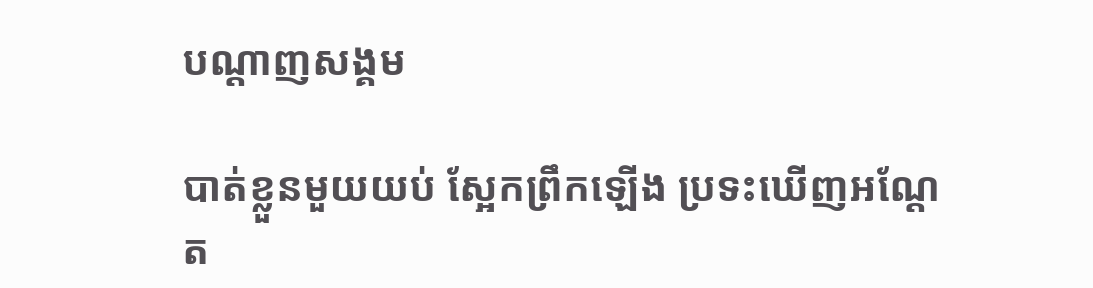បណ្តាញសង្គម

បាត់ខ្លួនមួយយប់ ស្អែកព្រឹកឡើង ប្រទះឃើញអណ្តែត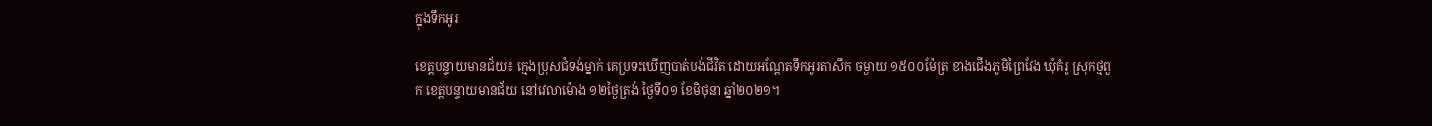ក្នុងទឹកអូរ

ខេត្តបន្ទាយមានជ័យ៖ ក្មេងប្រុសជំទង់ម្នាក់ គេប្រទះឃើញបាត់បង់ជីវិត ដោយអណ្តែតទឹកអូរតាសឹក ចម្ងាយ ១៥០០ម៉ែត្រ ខាងជើងភូមិព្រៃវែង ឃុំគំរូ ស្រុកថ្មពួក ខេត្តបន្ទាយមានជ័យ នៅវេលាម៉ោង ១២ថ្ងៃត្រង់ ថ្ងៃទី០១ ខែមិថុនា ឆ្នាំ២០២១។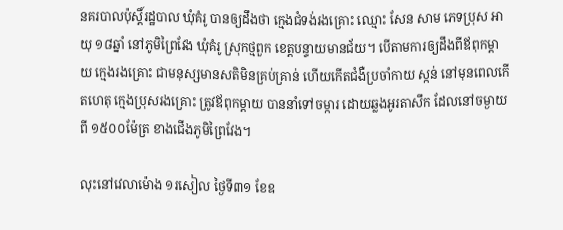នគរបាលប៉ុស្តិ៍រដ្ឋបាល ឃុំគំរូ បានឲ្យដឹងថា ក្មេងជំទង់រងគ្រោះ ឈ្មោះ សែន សាម ភេទប្រុស អាយុ ១៨ឆ្នាំ នៅភូមិព្រៃវែង ឃុំគំរូ ស្រុកថ្មពួក ខេត្តបន្ទាយមានជ័យ។ បើតាមការឲ្យដឹងពីឪពុកម្តាយ ក្មេងរងគ្រោះ ជាមនុស្សមានសតិមិនគ្រប់គ្រាន់ ហើយកើតជំងឺប្រចាំកាយ ស្កន់ នៅមុនពេលកើតហេតុ ក្មេងប្រុសរងគ្រោះ ត្រូវឪពុកម្តាយ បាននាំទៅចម្ការ ដោយឆ្លងអូរតាសឹក ដែលនៅចម្ងាយពី ១៥០០ម៉ែត្រ ខាងជើងភូមិព្រៃវែង។

លុះនៅវេលាម៉ោង ១រសៀល ថ្ងៃទី៣១ ខែឧ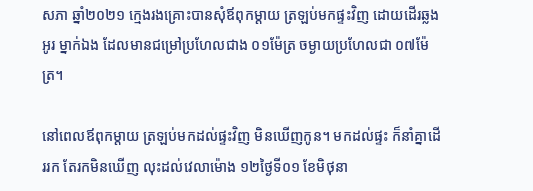សភា ឆ្នាំ២០២១ ក្មេងរងគ្រោះបានសុំឪពុកម្តាយ ត្រឡប់មកផ្ទះវិញ ដោយដើរឆ្លងអូរ ម្នាក់ឯង ដែលមានជម្រៅប្រហែលជាង ០១ម៉ែត្រ ចម្ងាយប្រហែលជា ០៧ម៉ែត្រ។

នៅពេលឪពុកម្តាយ ត្រឡប់មកដល់ផ្ទះវិញ មិនឃើញកូន។ មកដល់ផ្ទះ ក៏នាំគ្នាដើររក តែរកមិនឃើញ លុះដល់វេលាម៉ោង ១២ថ្ងៃទី០១ ខែមិថុនា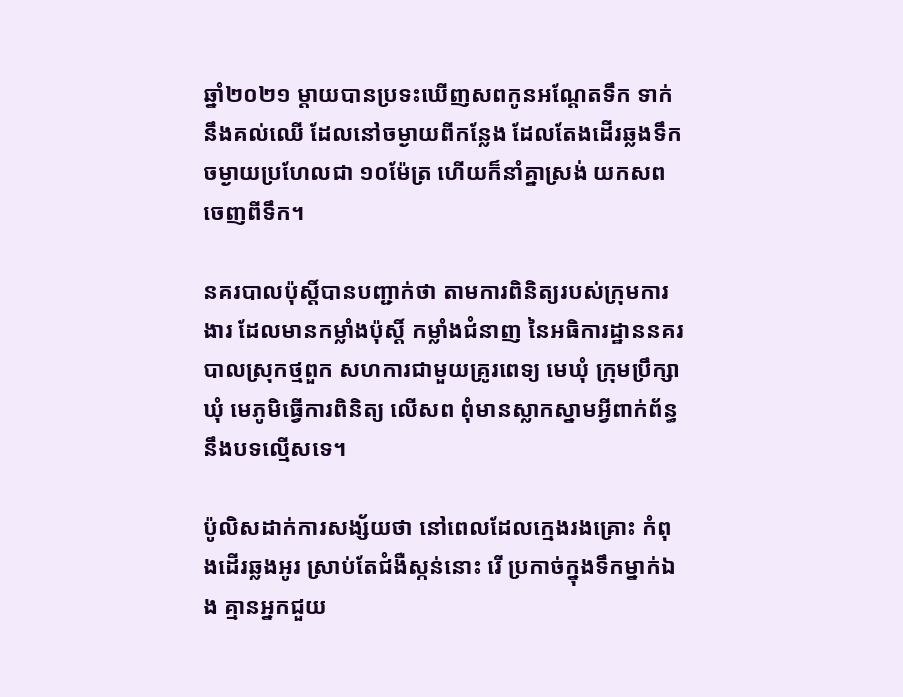ឆ្នាំ២០២១ ម្តាយបានប្រទះឃើញសពកូនអណ្តែតទឹក ទាក់នឹងគល់ឈើ ដែលនៅចម្ងាយពីកន្លែង ដែលតែងដើរឆ្លងទឹកចម្ងាយប្រហែលជា ១០ម៉ែត្រ ហើយក៏នាំគ្នាស្រង់ យកសពចេញពីទឹក។

នគរបាលប៉ុស្តិ៍បានបញ្ជាក់ថា តាមការពិនិត្យរបស់ក្រុមការងារ ដែលមានកម្លាំងប៉ុស្ដិ៍ កម្លាំងជំនាញ នៃអធិការដ្ឋាននគរបាលស្រុកថ្មពួក សហការជាមួយគ្រូរពេទ្យ មេឃុំ ក្រុមប្រឹក្សាឃុំ មេភូមិធ្វើការពិនិត្យ លើសព ពុំមានស្លាកស្នាមអ្វីពាក់ព័ន្ធនឹងបទល្មើសទេ។

ប៉ូលិសដាក់ការសង្ស័យថា នៅពេលដែលក្មេងរងគ្រោះ កំពុងដើរឆ្លងអូរ ស្រាប់តែជំងឺស្កន់នោះ រើ ប្រកាច់ក្នុងទឹកម្នាក់ឯង គ្មានអ្នកជួយ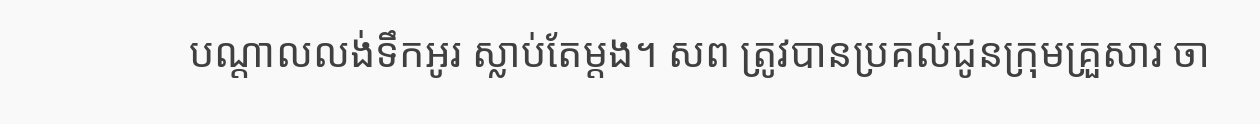បណ្តាលលង់ទឹកអូរ ស្លាប់តែម្តង។ សព ត្រូវបានប្រគល់ជូនក្រុមគ្រួសារ ចា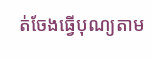ត់ចែងធ្វើបុណ្យតាម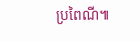ប្រពៃណី៕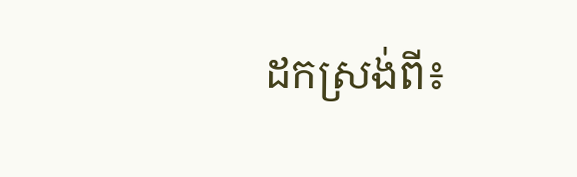ដកស្រង់ពី៖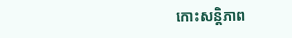កោះសន្តិភាព